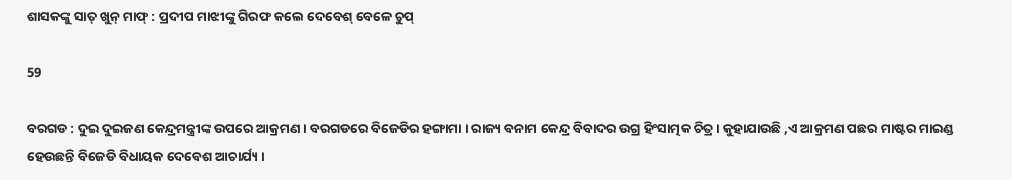ଶାସକଙ୍କୁ ସାତ୍ ଖୁନ୍ ମାଫ୍ : ପ୍ରଦୀପ ମାଝୀଙ୍କୁ ଗିରଫ କଲେ ଦେବେଶ୍ ବେଳେ ଚୁପ୍

59

ବରଗଡ : ଦୁଇ ଦୁଇଜଣ କେନ୍ଦ୍ରମନ୍ତ୍ରୀଙ୍କ ଉପରେ ଆକ୍ରମଣ । ବରଗଡରେ ବିଜେଡିର ହଙ୍ଗାମା । ରାଜ୍ୟ ବନାମ କେନ୍ଦ୍ର ବିବାଦର ଉଗ୍ର ହିଂସାତ୍ମକ ଚିତ୍ର । କୁହାଯାଉଛି ,ଏ ଆକ୍ରମଣ ପଛର ମାଷ୍ଟର ମାଇଣ୍ଡ ହେଉଛନ୍ତି ବିଜେଡି ବିଧାୟକ ଦେବେଶ ଆଚାର୍ଯ୍ୟ ।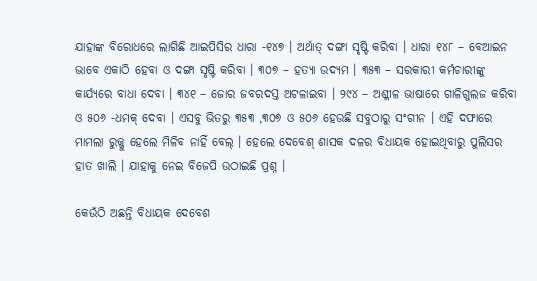ଯାହାଙ୍କ ବିରୋଧରେ ଲାଗିଛି ଆଇପିସିର ଧାରା -୧୪୭ । ଅର୍ଥାତ୍ ଦଙ୍ଗା ସୃଷ୍ଟି କରିବା । ଧାରା ୧୪୮ – ବେଆଇନ ଭାବେ ଏକାଠି ହେବା ଓ ଦଙ୍ଗା ସୃଷ୍ଟି କରିବା । ୩୦୭ – ହତ୍ୟା ଉଦ୍ୟମ । ୩୫୩ – ସରକାରୀ କର୍ମଚାରୀଙ୍କୁ କାର୍ଯ୍ୟରେ ବାଧା ଦେବା । ୩୪୧ – ଜୋର ଜବରଦସ୍ତ ଅଟଳାଇବା । ୨୯୪ – ଅଶ୍ଳୀଳ ଭାଷାରେ ଗାଳିଗୁଲଜ କରିବା ଓ ୫୦୬ -ଧମକ୍ ଦେବା । ଏସବୁ ଭିତରୁ ୩୫୩ ,୩୦୭ ଓ ୫୦୬ ହେଉଛି ସବୁଠାରୁ ସଂଗୀନ । ଏହି ଦଫାରେ ମାମଲା ରୁଜ୍ଜୁ ହେଲେ ମିଳିବ ନାହିଁ ବେଲ୍ । ହେଲେ ଦେବେଶ୍ ଶାସକ ଦଳର ବିଧାୟକ ହୋଇଥିବାରୁ ପୁଲିସର ହାତ ଖାଲି । ଯାହାକୁ ନେଇ ବିଜେପି ଉଠାଇଛି ପ୍ରଶ୍ନ ।

କେଉଁଠି ଅଛନ୍ତି ବିଧାୟକ ଦେବେଶ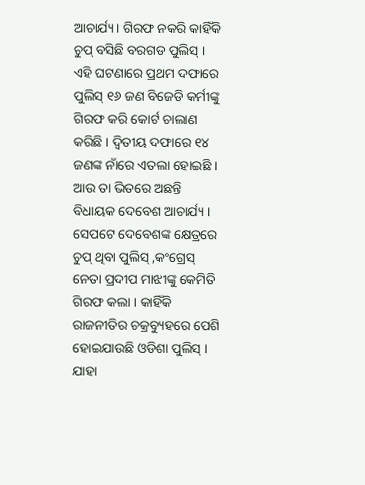ଆଚାର୍ଯ୍ୟ । ଗିରଫ ନକରି କାହିଁକି ଚୁପ୍ ବସିଛି ବରଗଡ ପୁଲିସ୍ । ଏହି ଘଟଣାରେ ପ୍ରଥମ ଦଫାରେ ପୁଲିସ୍ ୧୬ ଜଣ ବିଜେଡି କର୍ମୀଙ୍କୁ ଗିରଫ କରି କୋର୍ଟ ଚାଲାଣ କରିଛି । ଦ୍ୱିତୀୟ ଦଫାରେ ୧୪ ଜଣଙ୍କ ନାଁରେ ଏତଲା ହୋଇଛି । ଆଉ ତା ଭିତରେ ଅଛନ୍ତି ବିଧାୟକ ଦେବେଶ ଆଚାର୍ଯ୍ୟ । ସେପଟେ ଦେବେଶଙ୍କ କ୍ଷେତ୍ରରେ ଚୁପ୍ ଥିବା ପୁଲିସ୍ ,କଂଗ୍ରେସ୍ ନେତା ପ୍ରଦୀପ ମାଝୀଙ୍କୁ କେମିତି ଗିରଫ କଲା । କାହିଁକି ରାଜନୀତିର ଚକ୍ରବ୍ୟୁହରେ ପେଶି ହୋଇଯାଉଛି ଓଡିଶା ପୁଲିସ୍ । ଯାହା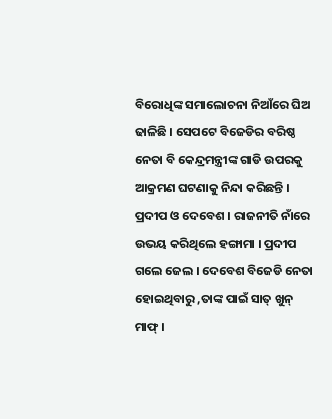ବିରୋଧିଙ୍କ ସମାଲୋଚନା ନିଆଁରେ ଘିଅ ଢାଳିଛି । ସେପଟେ ବିଜେଡିର ବରିଷ୍ଠ ନେତା ବି କେନ୍ଦ୍ରମନ୍ତ୍ରୀଙ୍କ ଗାଡି ଉପରକୁ ଆକ୍ରମଣ ଘଟଣାକୁ ନିନ୍ଦା କରିଛନ୍ତି ।
ପ୍ରଦୀପ ଓ ଦେବେଶ । ରାଜନୀତି ନାଁରେ ଉଭୟ କରିଥିଲେ ହଙ୍ଗାମା । ପ୍ରଦୀପ ଗଲେ ଜେଲ । ଦେବେଶ ବିଜେଡି ନେତା ହୋଇଥିବାରୁ ,ତାଙ୍କ ପାଇଁ ସାତ୍ ଖୁନ୍ ମାଫ୍ ।